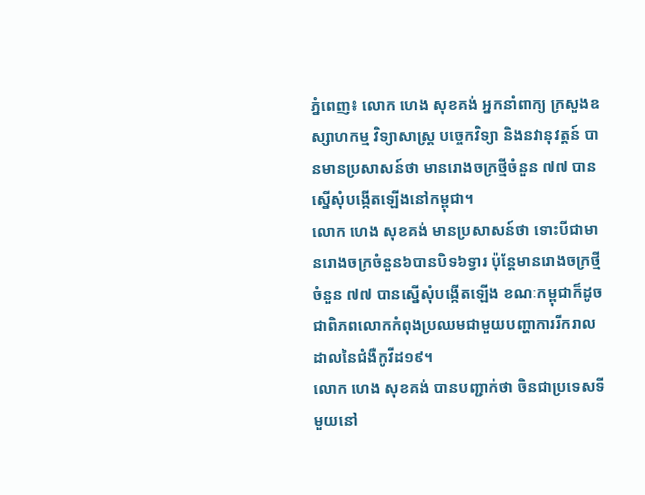ភ្នំពេញ៖ លោក ហេង សុខគង់ អ្នកនាំពាក្យ ក្រសួងឧស្សាហកម្ម វិទ្យាសាស្ត្រ បច្ចេកវិទ្យា និងនវានុវត្តន៍ បានមានប្រសាសន៍ថា មានរោងចក្រថ្មីចំនួន ៧៧ បានស្នើសុំបង្កើតឡើងនៅកម្ពុជា។
លោក ហេង សុខគង់ មានប្រសាសន៍ថា ទោះបីជាមានរោងចក្រចំនួន៦បានបិទ៦ទ្វារ ប៉ុន្តែមានរោងចក្រថ្មីចំនួន ៧៧ បានស្នើសុំបង្កើតឡើង ខណៈកម្ពុជាក៏ដូចជាពិភពលោកកំពុងប្រឈមជាមួយបញ្ហាការរីករាលដាលនៃជំងឺកូវីដ១៩។
លោក ហេង សុខគង់ បានបញ្ជាក់ថា ចិនជាប្រទេសទីមួយនៅ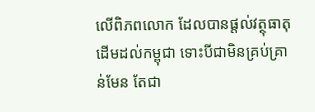លើពិភពលោក ដែលបានផ្ដល់វត្ថុធាតុដើមដល់កម្ពុជា ទោះបីជាមិនគ្រប់គ្រាន់មែន តែជា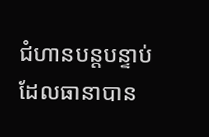ជំហានបន្តបន្ទាប់ ដែលធានាបាន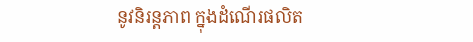នូវនិរន្តភាព ក្នុងដំណើរផលិត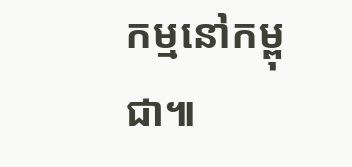កម្មនៅកម្ពុជា៕